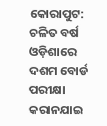କୋରାପୁଟ: ଚଳିତ ବର୍ଷ ଓଡ଼ିଶାରେ ଦଶମ ବୋର୍ଡ ପରୀକ୍ଷା କରାନଯାଇ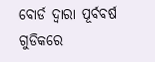ବୋର୍ଡ ଦ୍ବାରା ପୂର୍ବବର୍ଷ ଗୁଡିକରେ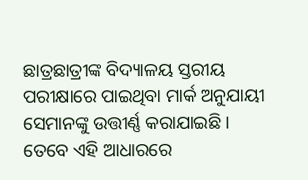ଛାତ୍ରଛାତ୍ରୀଙ୍କ ବିଦ୍ୟାଳୟ ସ୍ତରୀୟ ପରୀକ୍ଷାରେ ପାଇଥିବା ମାର୍କ ଅନୁଯାୟୀ ସେମାନଙ୍କୁ ଉତ୍ତୀର୍ଣ୍ଣ କରାଯାଇଛି । ତେବେ ଏହି ଆଧାରରେ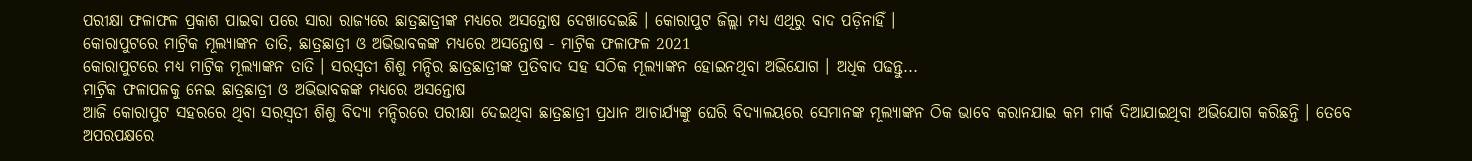ପରୀକ୍ଷା ଫଳାଫଳ ପ୍ରକାଶ ପାଇବା ପରେ ସାରା ରାଜ୍ୟରେ ଛାତ୍ରଛାତ୍ରୀଙ୍କ ମଧ୍ୟରେ ଅସନ୍ତୋଷ ଦେଖାଦେଇଛି । କୋରାପୁଟ ଜିଲ୍ଲା ମଧ୍ୟ ଏଥିରୁ ବାଦ ପଡ଼ିନାହିଁ ।
କୋରାପୁଟରେ ମାଟ୍ରିକ ମୂଲ୍ୟାଙ୍କନ ତାତି, ଛାତ୍ରଛାତ୍ରୀ ଓ ଅଭିଭାବକଙ୍କ ମଧ୍ୟରେ ଅସନ୍ତୋଷ - ମାଟ୍ରିକ ଫଳାଫଳ 2021
କୋରାପୁଟରେ ମଧ୍ୟ ମାଟ୍ରିକ ମୂଲ୍ୟାଙ୍କନ ତାତି । ସରସ୍ବତୀ ଶିଶୁ ମନ୍ଦିର ଛାତ୍ରଛାତ୍ରୀଙ୍କ ପ୍ରତିବାଦ ସହ ସଠିକ ମୂଲ୍ୟାଙ୍କନ ହୋଇନଥିବା ଅଭିଯୋଗ । ଅଧିକ ପଢନ୍ତୁ...
ମାଟ୍ରିକ ଫଳାପଳକୁ ନେଇ ଛାତ୍ରଛାତ୍ରୀ ଓ ଅଭିଭାବକଙ୍କ ମଧ୍ୟରେ ଅସନ୍ତୋଷ
ଆଜି କୋରାପୁଟ ସହରରେ ଥିବା ସରସ୍ବତୀ ଶିଶୁ ବିଦ୍ୟା ମନ୍ଦିରରେ ପରୀକ୍ଷା ଦେଇଥିବା ଛାତ୍ରଛାତ୍ରୀ ପ୍ରଧାନ ଆଚାର୍ଯ୍ୟଙ୍କୁ ଘେରି ବିଦ୍ୟାଳୟରେ ସେମାନଙ୍କ ମୂଲ୍ୟାଙ୍କନ ଠିକ ଭାବେ କରାନଯାଇ କମ ମାର୍କ ଦିଆଯାଇଥିବା ଅଭିଯୋଗ କରିଛନ୍ତି । ତେବେ ଅପରପକ୍ଷରେ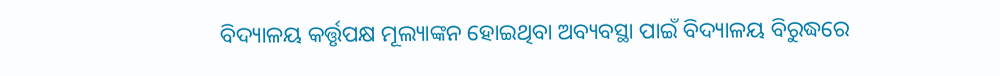ବିଦ୍ୟାଳୟ କର୍ତ୍ତୃପକ୍ଷ ମୂଲ୍ୟାଙ୍କନ ହୋଇଥିବା ଅବ୍ୟବସ୍ଥା ପାଇଁ ବିଦ୍ୟାଳୟ ବିରୁଦ୍ଧରେ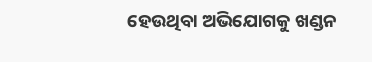ହେଉଥିବା ଅଭିଯୋଗକୁ ଖଣ୍ଡନ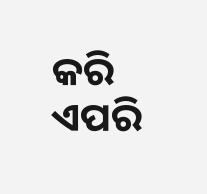କରି ଏପରି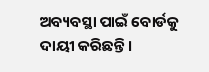ଅବ୍ୟବସ୍ଥା ପାଇଁ ବୋର୍ଡକୁ ଦାୟୀ କରିଛନ୍ତି ।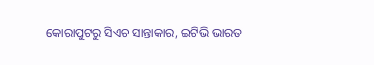କୋରାପୁଟରୁ ସିଏଚ ସାନ୍ତାକାର, ଇଟିଭି ଭାରତ